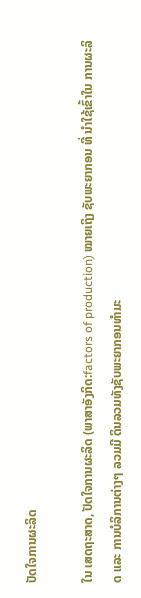ປັດໃຈການຜະລິດ

ໃນ ເສດຖະສາດ, ປັດໃຈການຜະລິດ (ພາສາອັງກິດ:factors of production) ໝາຍເຖິງ ຊັບພະຍາກອນ ທີ່ ນຳໃຊ້ເຂົ້າໃນ ການຜະລິດ ແລະ ການບໍລິການຕ່າງໆ ລວມມີ ດິນລວມທັງຊັບພະຍາກອນທຳມະ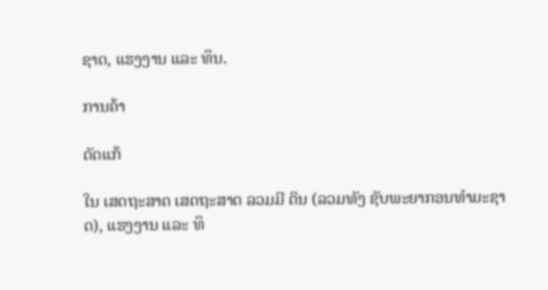ຊາດ, ແຮງງານ ແລະ ທຶນ.

ການຄ້າ

ດັດແກ້

ໃນ ເສດຖະສາດ ເສດຖະສາດ ລວມມີ ດິນ (ລວມທັງ ຊັບພະຍາກອນທຳມະຊາດ), ແຮງງານ ແລະ ທຶ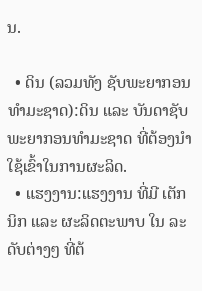ນ.

  • ດິນ (ລວມທັງ ຊັບພະຍາກອນທຳມະຊາດ):ດິນ ແລະ ບັນດາຊັບພະຍາກອນທຳມະຊາດ ທີ່ຕ້ອງນຳໃຊ້ເຂົ້າໃນການຜະລິດ.
  • ແຮງງານ:ແຮງງານ ທີ່ມີ ເຕັກນິກ ແລະ ຜະລິດຕະພາບ ໃນ ລະດັບຕ່າງໆ ທີ່ຕ້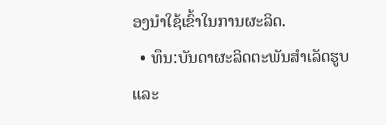ອງນຳໃຊ້ເຂົ້າໃນການຜະລິດ.
  • ທຶນ:ບັນດາຜະລິດຕະພັນສຳເລັດຮູບ ແລະ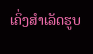ເຄິ່ງສຳເລັດຮູບ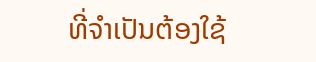ທີ່ຈຳເປັນຕ້ອງໃຊ້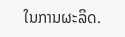ໃນການຜະລິດ.